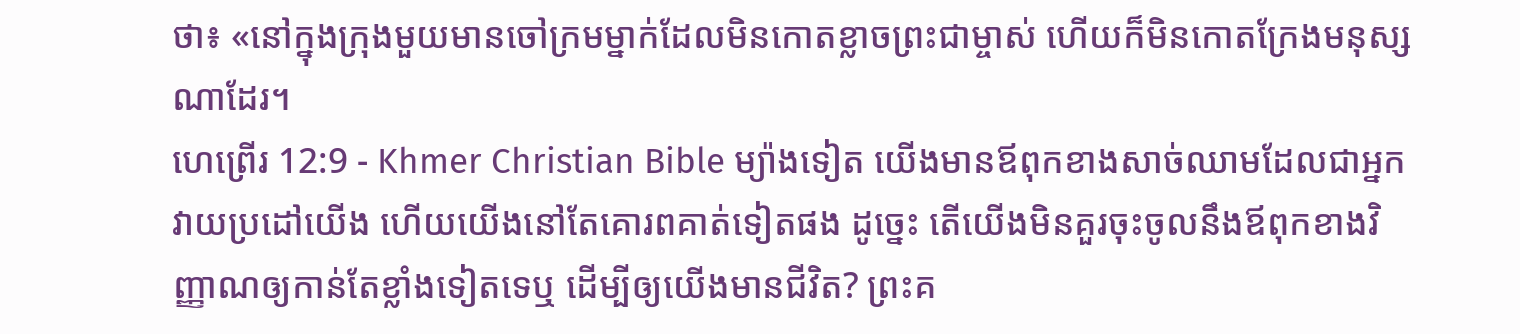ថា៖ «នៅក្នុងក្រុងមួយមានចៅក្រមម្នាក់ដែលមិនកោតខ្លាចព្រះជាម្ចាស់ ហើយក៏មិនកោតក្រែងមនុស្សណាដែរ។
ហេព្រើរ 12:9 - Khmer Christian Bible ម្យ៉ាងទៀត យើងមានឪពុកខាងសាច់ឈាមដែលជាអ្នកវាយប្រដៅយើង ហើយយើងនៅតែគោរពគាត់ទៀតផង ដូច្នេះ តើយើងមិនគួរចុះចូលនឹងឪពុកខាងវិញ្ញាណឲ្យកាន់តែខ្លាំងទៀតទេឬ ដើម្បីឲ្យយើងមានជីវិត? ព្រះគ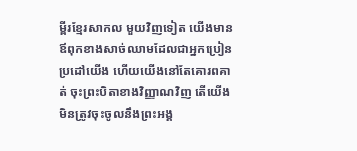ម្ពីរខ្មែរសាកល មួយវិញទៀត យើងមានឪពុកខាងសាច់ឈាមដែលជាអ្នកប្រៀនប្រដៅយើង ហើយយើងនៅតែគោរពគាត់ ចុះព្រះបិតាខាងវិញ្ញាណវិញ តើយើងមិនត្រូវចុះចូលនឹងព្រះអង្គ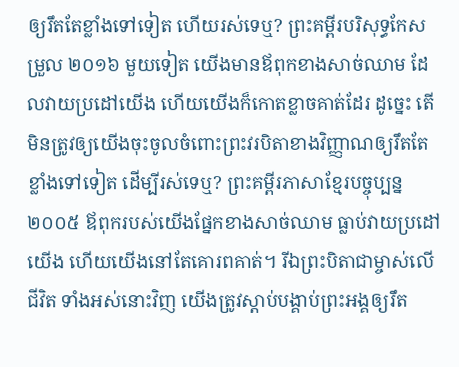ឲ្យរឹតតែខ្លាំងទៅទៀត ហើយរស់ទេឬ? ព្រះគម្ពីរបរិសុទ្ធកែសម្រួល ២០១៦ មួយទៀត យើងមានឪពុកខាងសាច់ឈាម ដែលវាយប្រដៅយើង ហើយយើងក៏កោតខ្លាចគាត់ដែរ ដូច្នេះ តើមិនត្រូវឲ្យយើងចុះចូលចំពោះព្រះវរបិតាខាងវិញ្ញាណឲ្យរឹតតែខ្លាំងទៅទៀត ដើម្បីរស់ទេឬ? ព្រះគម្ពីរភាសាខ្មែរបច្ចុប្បន្ន ២០០៥ ឪពុករបស់យើងផ្នែកខាងសាច់ឈាម ធ្លាប់វាយប្រដៅយើង ហើយយើងនៅតែគោរពគាត់។ រីឯព្រះបិតាជាម្ចាស់លើជីវិត ទាំងអស់នោះវិញ យើងត្រូវស្ដាប់បង្គាប់ព្រះអង្គឲ្យរឹត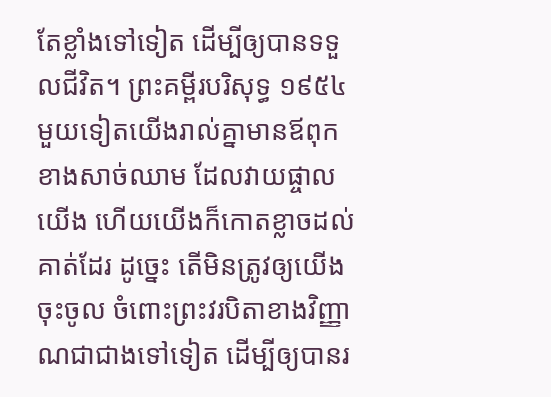តែខ្លាំងទៅទៀត ដើម្បីឲ្យបានទទួលជីវិត។ ព្រះគម្ពីរបរិសុទ្ធ ១៩៥៤ មួយទៀតយើងរាល់គ្នាមានឪពុកខាងសាច់ឈាម ដែលវាយផ្ចាលយើង ហើយយើងក៏កោតខ្លាចដល់គាត់ដែរ ដូច្នេះ តើមិនត្រូវឲ្យយើងចុះចូល ចំពោះព្រះវរបិតាខាងវិញ្ញាណជាជាងទៅទៀត ដើម្បីឲ្យបានរ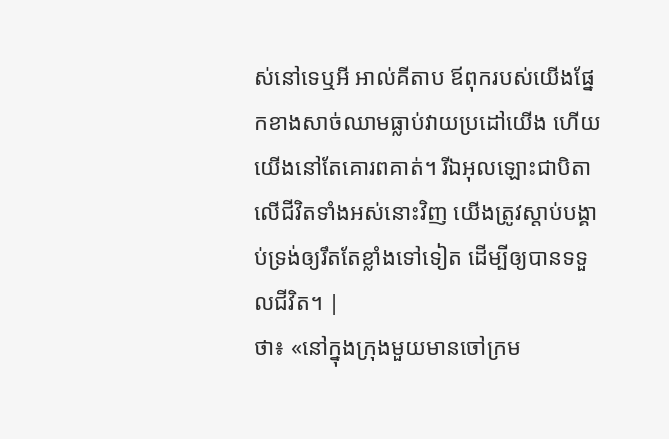ស់នៅទេឬអី អាល់គីតាប ឪពុករបស់យើងផ្នែកខាងសាច់ឈាមធ្លាប់វាយប្រដៅយើង ហើយយើងនៅតែគោរពគាត់។ រីឯអុលឡោះជាបិតាលើជីវិតទាំងអស់នោះវិញ យើងត្រូវស្ដាប់បង្គាប់ទ្រង់ឲ្យរឹតតែខ្លាំងទៅទៀត ដើម្បីឲ្យបានទទួលជីវិត។ |
ថា៖ «នៅក្នុងក្រុងមួយមានចៅក្រម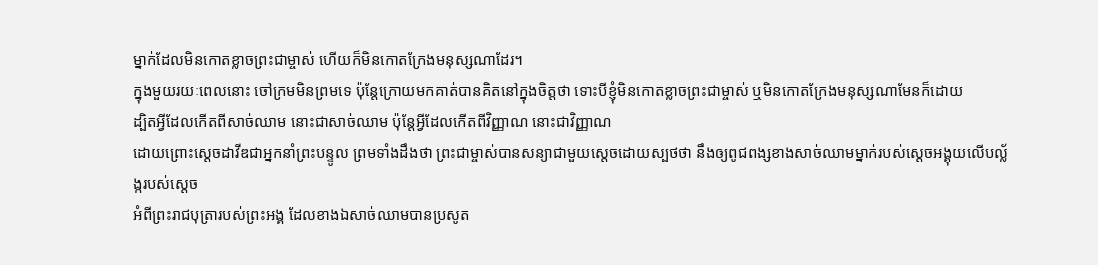ម្នាក់ដែលមិនកោតខ្លាចព្រះជាម្ចាស់ ហើយក៏មិនកោតក្រែងមនុស្សណាដែរ។
ក្នុងមួយរយៈពេលនោះ ចៅក្រមមិនព្រមទេ ប៉ុន្ដែក្រោយមកគាត់បានគិតនៅក្នុងចិត្ដថា ទោះបីខ្ញុំមិនកោតខ្លាចព្រះជាម្ចាស់ ឬមិនកោតក្រែងមនុស្សណាមែនក៏ដោយ
ដ្បិតអ្វីដែលកើតពីសាច់ឈាម នោះជាសាច់ឈាម ប៉ុន្ដែអ្វីដែលកើតពីវិញ្ញាណ នោះជាវិញ្ញាណ
ដោយព្រោះស្ដេចដាវីឌជាអ្នកនាំព្រះបន្ទូល ព្រមទាំងដឹងថា ព្រះជាម្ចាស់បានសន្យាជាមួយស្ដេចដោយស្បថថា នឹងឲ្យពូជពង្សខាងសាច់ឈាមម្នាក់របស់ស្ដេចអង្គុយលើបល្ល័ង្ករបស់ស្ដេច
អំពីព្រះរាជបុត្រារបស់ព្រះអង្គ ដែលខាងឯសាច់ឈាមបានប្រសូត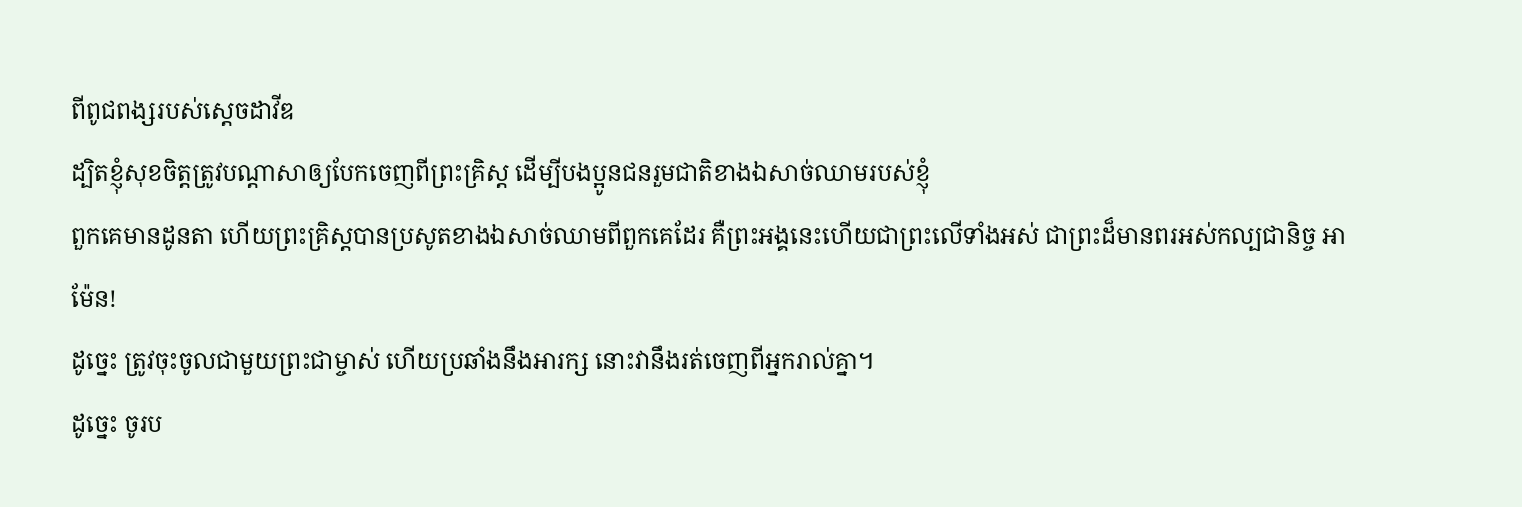ពីពូជពង្សរបស់ស្ដេចដាវីឌ
ដ្បិតខ្ញុំសុខចិត្ដត្រូវបណ្ដាសាឲ្យបែកចេញពីព្រះគ្រិស្ដ ដើម្បីបងប្អូនជនរួមជាតិខាងឯសាច់ឈាមរបស់ខ្ញុំ
ពួកគេមានដូនតា ហើយព្រះគ្រិស្ដបានប្រសូតខាងឯសាច់ឈាមពីពួកគេដែរ គឺព្រះអង្គនេះហើយជាព្រះលើទាំងអស់ ជាព្រះដ៏មានពរអស់កល្បជានិច្ច អាម៉ែន!
ដូច្នេះ ត្រូវចុះចូលជាមួយព្រះជាម្ចាស់ ហើយប្រឆាំងនឹងអារក្ស នោះវានឹងរត់ចេញពីអ្នករាល់គ្នា។
ដូច្នេះ ចូរប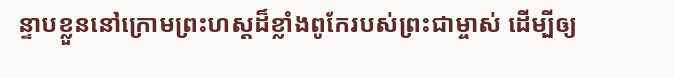ន្ទាបខ្លួននៅក្រោមព្រះហស្តដ៏ខ្លាំងពូកែរបស់ព្រះជាម្ចាស់ ដើម្បីឲ្យ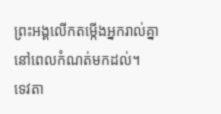ព្រះអង្គលើកតម្កើងអ្នករាល់គ្នានៅពេលកំណត់មកដល់។
ទេវតា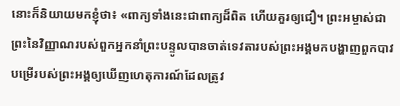នោះក៏និយាយមកខ្ញុំថា៖ «ពាក្យទាំងនេះជាពាក្យដ៏ពិត ហើយគួរឲ្យជឿ។ ព្រះអម្ចាស់ជាព្រះនៃវិញ្ញាណរបស់ពួកអ្នកនាំព្រះបន្ទូលបានចាត់ទេវតារបស់ព្រះអង្គមកបង្ហាញពួកបាវបម្រើរបស់ព្រះអង្គឲ្យឃើញហេតុការណ៍ដែលត្រូវ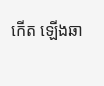កើត ឡើងឆា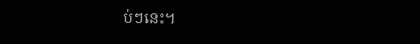ប់ៗនេះ។